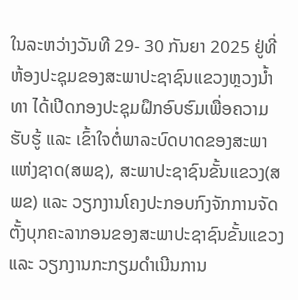ໃນລະຫວ່າງວັນທີ 29- 30 ກັນຍາ 2025 ຢູ່ທີ່ຫ້ອງປະຊຸມຂອງສະພາປະຊາຊົນແຂວງຫຼວງນໍ້າທາ ໄດ້ເປີດກອງປະຊຸມຝຶກອົບຮົມເພື່ອຄວາມຮັບຮູ້ ແລະ ເຂົ້າໃຈຕໍ່ພາລະບົດບາດຂອງສະພາແຫ່ງຊາດ(ສພຊ), ສະພາປະຊາຊົນຂັ້ນແຂວງ(ສພຂ) ແລະ ວຽກງານໂຄງປະກອບກົງຈັກການຈັດຕັ້ງບຸກຄະລາກອນຂອງສະພາປະຊາຊົນຂັ້ນແຂວງ ແລະ ວຽກງານກະກຽມດຳເນີນການ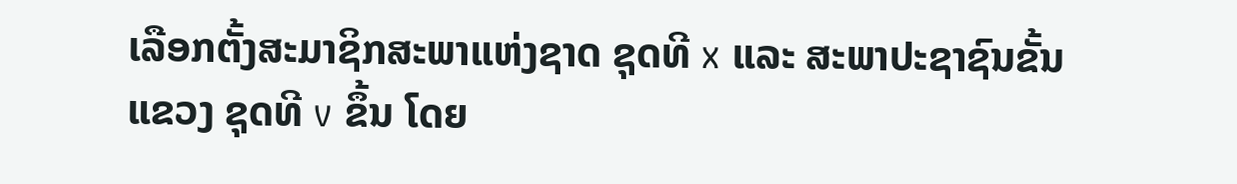ເລືອກຕັ້ງສະມາຊິກສະພາແຫ່ງຊາດ ຊຸດທີ x ແລະ ສະພາປະຊາຊົນຂັ້ນແຂວງ ຊຸດທີ v ຂຶ້ນ ໂດຍ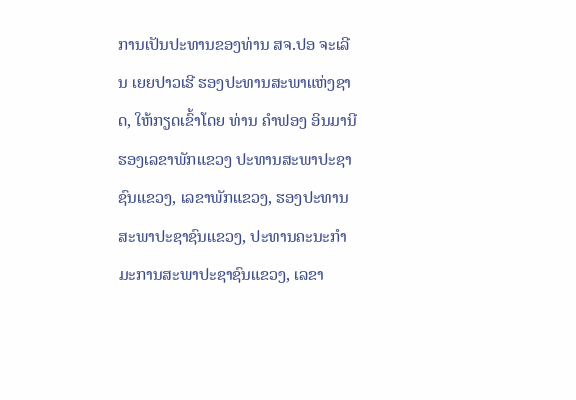ການເປັນປະທານຂອງທ່ານ ສຈ.ປອ ຈະເລີນ ເຍຍປາວເຮີ ຮອງປະທານສະພາແຫ່ງຊາດ, ໃຫ້ກຽດເຂົ້າໂດຍ ທ່ານ ຄຳຟອງ ອິນມານີ ຮອງເລຂາພັກແຂວງ ປະທານສະພາປະຊາຊົນແຂວງ, ເລຂາພັກແຂວງ, ຮອງປະທານສະພາປະຊາຊົນແຂວງ, ປະທານຄະນະກຳມະການສະພາປະຊາຊົນແຂວງ, ເລຂາ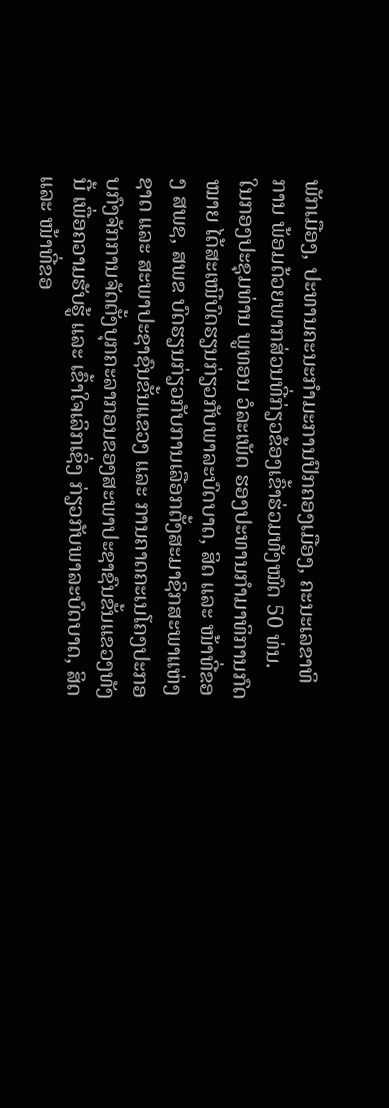ພັກເມືອງ, ປະທານຄະນະກຳມະການປົກຄອງເມືອງ, ຄະນະເລຂາທິການ ພ້ອມດ້ວຍພາກສ່ວນທີ່ກ່ຽວຂ້ອງເຂົ້າຮ່ວມທັງໝົດ 50 ທ່ນ.
ໃນກອງປະຊຸມທ່ານ ພູທອນ ວໍລະເພັດ ຮອງປະທານກຳມາທິການກົດໝາຍ ໄດ້ສະເໜີບົດຮຽນກ່ຽວກັບພາລະບົດບາດ, ສິດ ແລະ ໜ້າທີ່ຂອງ ສພຊ, ສພຂ ບົດຮຽນກ່ຽວກັບການເລືອກຕັ້ງສະມາຊິກສະພາແຫ່ງຊາດ ແລະ ສະພາປະຊາຊົນຂັ້ນແຂວງ ແລະ ການຄາດຄະເນໂຄງປະກອບກົງຈັກການຈັດຕັ້ງບຸກຄະລາກອນຂອງສະພາປະຊາຊົນຂັ້ນແຂວງທັງນີ້ ເພື່ອຄວາມຮັບຮູ້ ແລະ ເຂົ້າໃຈເລິກເຊິ່ງ ກ່ຽວກັບພາລະບົດບາດ, ສິດ ແລະ ໜ້າທີ່ຂອ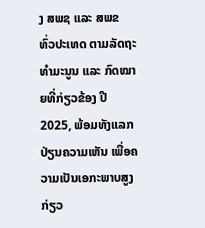ງ ສພຊ ແລະ ສພຂ ທົ່ວປະເທດ ຕາມລັດຖະທຳມະນູນ ແລະ ກົດໝາຍທີ່ກ່ຽວຂ້ອງ ປີ 2025, ພ້ອມທັງແລກປ່ຽນຄວາມເຫັນ ເພື່ອຄວາມເປັນເອກະພາບສູງ ກ່ຽວ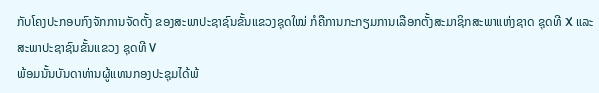ກັບໂຄງປະກອບກົງຈັກການຈັດຕັ້ງ ຂອງສະພາປະຊາຊົນຂັ້ນແຂວງຊຸດໃໝ່ ກໍຄືການກະກຽມການເລືອກຕັ້ງສະມາຊິກສະພາແຫ່ງຊາດ ຊຸດທີ X ແລະ ສະພາປະຊາຊົນຂັ້ນແຂວງ ຊຸດທີ V
ພ້ອມນັ້ນບັນດາທ່ານຜູ້ແທນກອງປະຊຸມໄດ້ພ້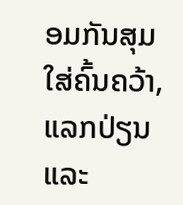ອມກັນສຸມໃສ່ຄົ້ນຄວ້າ, ແລກປ່ຽນ ແລະ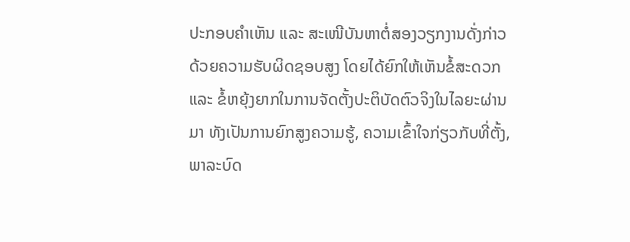ປະກອບຄຳເຫັນ ແລະ ສະເໜີບັນຫາຕໍ່ສອງວຽກງານດັ່ງກ່າວດ້ວຍຄວາມຮັບຜິດຊອບສູງ ໂດຍໄດ້ຍົກໃຫ້ເຫັນຂໍ້ສະດວກ ແລະ ຂໍ້ຫຍຸ້ງຍາກໃນການຈັດຕັ້ງປະຕິບັດຕົວຈິງໃນໄລຍະຜ່ານມາ ທັງເປັນການຍົກສູງຄວາມຮູ້, ຄວາມເຂົ້າໃຈກ່ຽວກັບທີ່ຕັ້ງ, ພາລະບົດ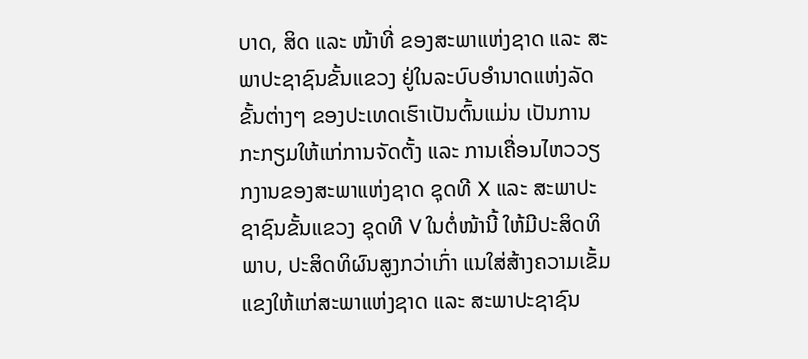ບາດ, ສິດ ແລະ ໜ້າທີ່ ຂອງສະພາແຫ່ງຊາດ ແລະ ສະພາປະຊາຊົນຂັ້ນແຂວງ ຢູ່ໃນລະບົບອຳນາດແຫ່ງລັດຂັ້ນຕ່າງໆ ຂອງປະເທດເຮົາເປັນຕົ້ນແມ່ນ ເປັນການກະກຽມໃຫ້ແກ່ການຈັດຕັ້ງ ແລະ ການເຄື່ອນໄຫວວຽກງານຂອງສະພາແຫ່ງຊາດ ຊຸດທີ X ແລະ ສະພາປະຊາຊົນຂັ້ນແຂວງ ຊຸດທີ V ໃນຕໍ່ໜ້ານີ້ ໃຫ້ມີປະສິດທິພາບ, ປະສິດທິຜົນສູງກວ່າເກົ່າ ແນໃສ່ສ້າງຄວາມເຂັ້ມແຂງໃຫ້ແກ່ສະພາແຫ່ງຊາດ ແລະ ສະພາປະຊາຊົນ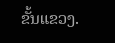ຂັ້ນແຂວງ.